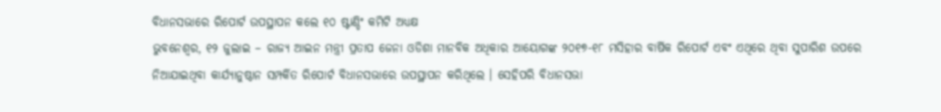ବିଧାନସଭାରେ ରିପୋର୍ଟ ଉପସ୍ଥାପନ କଲେ ୧୦ ଷ୍ଟାଣ୍ଡିଂ କମିଟି ଅଧ୍ୟକ୍ଷ
ଭୁବନେଶ୍ୱର, ୧୨ ଜୁଲାଇ – ରାଜ୍ୟ ଆଇନ ମନ୍ତ୍ରୀ ପ୍ରତାପ ଜେନା ଓଡିଶା ମାନବିକ ଅଧିକାର ଆୟୋଗଙ୍କ ୨୦୧୭-୧୮ ମସିହାର ବାର୍ଷିକ ରିପୋର୍ଟ ଏବଂ ଏଥିରେ ଥିବା ସୁପାରିଶ ଉପରେ ନିଆଯାଇଥିବା କାର୍ଯ୍ୟାନୁଷ୍ଠାନ ସମ୍ପର୍କିତ ରିପୋର୍ଟ ବିଧାନସଭାରେ ଉପସ୍ଥାପନ କରିଥିଲେ । ସେହିପରି ବିଧାନସଭା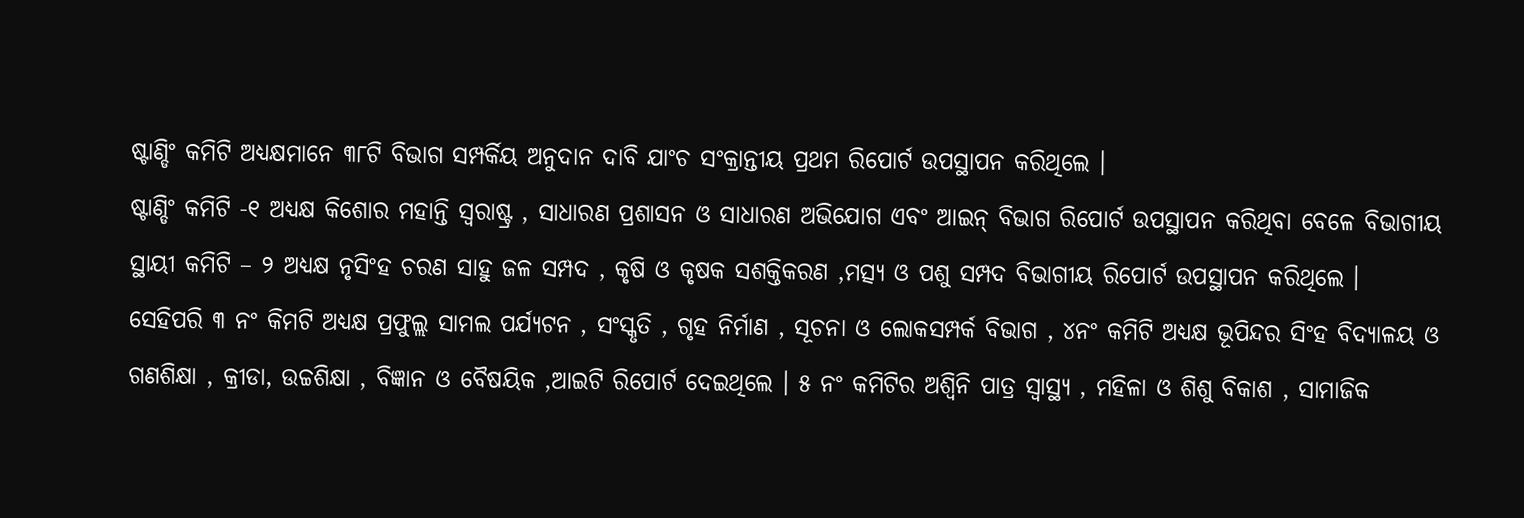ଷ୍ଟାଣ୍ଡିଂ କମିଟି ଅଧ୍ୟକ୍ଷମାନେ ୩୮ଟି ବିଭାଗ ସମ୍ପର୍କିୟ ଅନୁଦାନ ଦାବି ଯାଂଚ ସଂକ୍ରାନ୍ତୀୟ ପ୍ରଥମ ରିପୋର୍ଟ ଉପସ୍ଥାପନ କରିଥିଲେ ।
ଷ୍ଟାଣ୍ଡିଂ କମିଟି -୧ ଅଧ୍ୟକ୍ଷ କିଶୋର ମହାନ୍ତି ସ୍ୱରାଷ୍ଟ୍ର , ସାଧାରଣ ପ୍ରଶାସନ ଓ ସାଧାରଣ ଅଭିଯୋଗ ଏବଂ ଆଇନ୍ ବିଭାଗ ରିପୋର୍ଟ ଉପସ୍ଥାପନ କରିଥିବା ବେଳେ ବିଭାଗୀୟ ସ୍ଥାୟୀ କମିଟି – ୨ ଅଧ୍ୟକ୍ଷ ନୃସିଂହ ଚରଣ ସାହୁ ଜଳ ସମ୍ପଦ , କୃଷି ଓ କୃଷକ ସଶକ୍ତିକରଣ ,ମତ୍ସ୍ୟ ଓ ପଶୁ ସମ୍ପଦ ବିଭାଗୀୟ ରିପୋର୍ଟ ଉପସ୍ଥାପନ କରିଥିଲେ ।
ସେହିପରି ୩ ନଂ କିମଟି ଅଧ୍ୟକ୍ଷ ପ୍ରଫୁଲ୍ଲ ସାମଲ ପର୍ଯ୍ୟଟନ , ସଂସ୍କୃତି , ଗୃହ ନିର୍ମାଣ , ସୂଚନା ଓ ଲୋକସମ୍ପର୍କ ବିଭାଗ , ୪ନଂ କମିଟି ଅଧ୍ୟକ୍ଷ ଭୂପିନ୍ଦର ସିଂହ ବିଦ୍ୟାଳୟ ଓ ଗଣଶିକ୍ଷା , କ୍ରୀଡା, ଉଚ୍ଚଶିକ୍ଷା , ବିଜ୍ଞାନ ଓ ବୈଷୟିକ ,ଆଇଟି ରିପୋର୍ଟ ଦେଇଥିଲେ । ୫ ନଂ କମିଟିର ଅଶ୍ୱିନି ପାତ୍ର ସ୍ୱାସ୍ଥ୍ୟ , ମହିଳା ଓ ଶିଶୁ ବିକାଶ , ସାମାଜିକ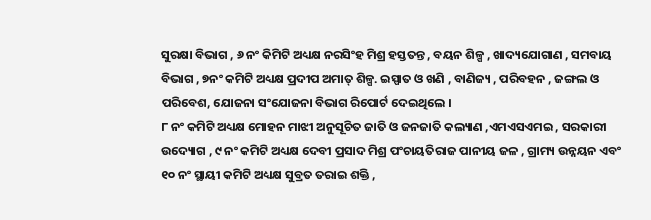ସୁରକ୍ଷା ବିଭାଗ , ୬ ନଂ କିମିଟି ଅଧ୍ୟକ୍ଷ ନରସିଂହ ମିଶ୍ର ହସ୍ତତନ୍ତ , ବୟନ ଶିଳ୍ପ , ଖାଦ୍ୟଯୋଗାଣ , ସମବାୟ ବିଭାଗ , ୭ନଂ କମିଟି ଅଧ୍ୟକ୍ଷ ପ୍ରଦୀପ ଅମାତ୍ ଶିଳ୍ପ. ଇସ୍ପାତ ଓ ଖଣି , ବାଣିଜ୍ୟ , ପରିବହନ , ଜଙ୍ଗଲ ଓ ପରିବେଶ, ଯୋଜନା ସଂଯୋଜନା ବିଭାଗ ରିପୋର୍ଟ ଦେଇଥିଲେ ।
୮ ନଂ କମିଟି ଅଧ୍ୟକ୍ଷ ମୋହନ ମାଝୀ ଅନୁସୂଚିତ ଜାତି ଓ ଜନଜାତି କଲ୍ୟାଣ ,ଏମଏସଏମଇ , ସରକାରୀ ଉଦ୍ୟୋଗ , ୯ ନଂ କମିଟି ଅଧ୍ୟକ୍ଷ ଦେବୀ ପ୍ରସାଦ ମିଶ୍ର ପଂଚାୟତିରାଜ ପାନୀୟ ଜଳ , ଗ୍ରାମ୍ୟ ଉନ୍ନୟନ ଏବଂ ୧୦ ନଂ ସ୍ଥାୟୀ କମିଟି ଅଧ୍ୟକ୍ଷ ସୁବ୍ରତ ତରାଇ ଶକ୍ତି ,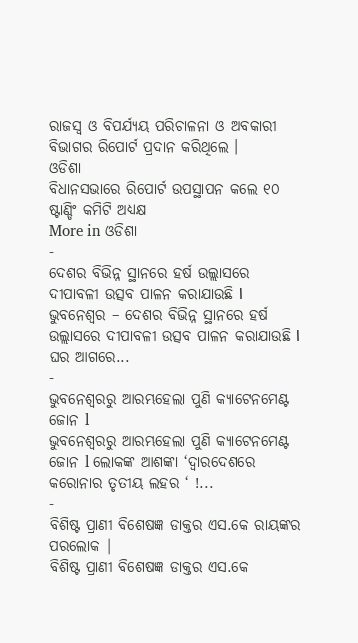ରାଜସ୍ୱ ଓ ବିପର୍ଯ୍ୟୟ ପରିଚାଳନା ଓ ଅବକାରୀ ବିଭାଗର ରିପୋର୍ଟ ପ୍ରଦାନ କରିଥିଲେ ।
ଓଡିଶା
ବିଧାନସଭାରେ ରିପୋର୍ଟ ଉପସ୍ଥାପନ କଲେ ୧୦ ଷ୍ଟାଣ୍ଡିଂ କମିଟି ଅଧ୍ୟକ୍ଷ
More in ଓଡିଶା
-
ଦେଶର ବିଭିନ୍ନ ସ୍ଥାନରେ ହର୍ଷ ଉଲ୍ଲାସରେ ଦୀପାବଳୀ ଉତ୍ସବ ପାଳନ କରାଯାଉଛି ا
ଭୁବନେଶ୍ୱର – ଦେଶର ବିଭିନ୍ନ ସ୍ଥାନରେ ହର୍ଷ ଉଲ୍ଲାସରେ ଦୀପାବଳୀ ଉତ୍ସବ ପାଳନ କରାଯାଉଛି ا ଘର ଆଗରେ...
-
ଭୁବନେଶ୍ୱରରୁ ଆରମ୍ଭହେଲା ପୁଣି କ୍ୟାଟେନମେଣ୍ଟ ଜୋନ l
ଭୁବନେଶ୍ୱରରୁ ଆରମ୍ଭହେଲା ପୁଣି କ୍ୟାଟେନମେଣ୍ଟ ଜୋନ l ଲୋକଙ୍କ ଆଶଙ୍କା ‘ଦ୍ୱାରଦେଶରେ କରୋନାର ତୃତୀୟ ଲହର ‘ !...
-
ବିଶିଷ୍ଟ ପ୍ରାଣୀ ବିଶେଷଜ୍ଞ ଡାକ୍ତର ଏସ.କେ ରାୟଙ୍କର ପରଲୋକ |
ବିଶିଷ୍ଟ ପ୍ରାଣୀ ବିଶେଷଜ୍ଞ ଡାକ୍ତର ଏସ.କେ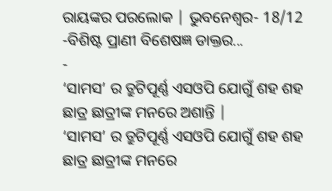ରାୟଙ୍କର ପରଲୋକ | ଭୁବନେଶ୍ୱର- 18/12 -ବିଶିଷ୍ଟ ପ୍ରାଣୀ ବିଶେଷଜ୍ଞ ଡାକ୍ତର...
-
‘ସାମସ’ ର ତ୍ରୁଟିପୂର୍ଣ୍ଣ ଏସଓପି ଯୋଗୁଁ ଶହ ଶହ ଛାତ୍ର ଛାତ୍ରୀଙ୍କ ମନରେ ଅଶାନ୍ତି |
‘ସାମସ’ ର ତ୍ରୁଟିପୂର୍ଣ୍ଣ ଏସଓପି ଯୋଗୁଁ ଶହ ଶହ ଛାତ୍ର ଛାତ୍ରୀଙ୍କ ମନରେ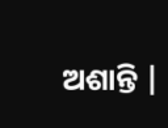ଅଶାନ୍ତି |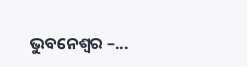ଭୁବନେଶ୍ୱର –...